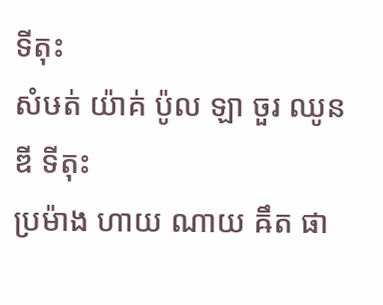ទីតុះ
សំឞត់ យ៉ាគ់ ប៉ូល ឡា ចួរ ឈូន ឌី ទីតុះ
ប្រម៉ាង ហាយ ណាយ ឝឹត ផា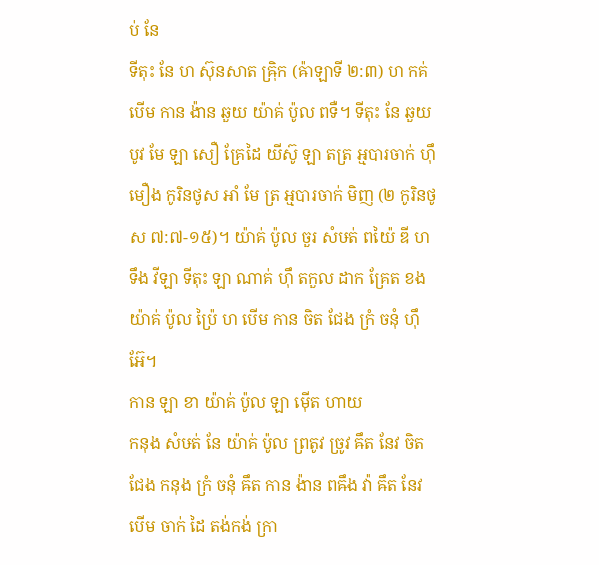ប់ នែ
ទីតុះ នែ ហ ស៊ុនសាត ឝ្រ៉ិក (ឝ៉ាឡាទី ២:៣) ហ កគ់ បើម កាន ង៉ាន ឆួយ យ៉ាគ់ ប៉ូល ពទឺ។ ទីតុះ នែ ឆួយ បូវ មែ ឡា សឿ គ្រែដៃ យីស៊ូ ឡា តត្រ អ្មបារចាក់ ហ៊ឹ មឿង កូរិនថូស អាំ មែ ត្រ អ្មបារចាក់ មិញ (២ កូរិនថូស ៧:៧-១៥)។ យ៉ាគ់ ប៉ូល ចួរ សំឞត់ ពយ៉ៃ ឌី ហ ទឹង វីឡា ទីតុះ ឡា ណាគ់ ហ៊ឹ តកួល ដាក គ្រែត ខង យ៉ាគ់ ប៉ូល ប្រ៉ៃ ហ បើម កាន ចិត ជែង ក្រំ ចនុំ ហ៊ឹ អ៊ែ។
កាន ឡា ខា យ៉ាគ់ ប៉ូល ឡា ម៉ើត ហាយ
កនុង សំឞត់ នែ យ៉ាគ់ ប៉ូល ព្រតូវ ច្រូវ ឝឹត នែវ ចិត ជែង កនុង ក្រំ ចនុំ ឝឹត កាន ង៉ាន ពឝឹង វ៉ា ឝឹត នែវ បើម ចាក់ ដៃ តង់កង់ ក្រា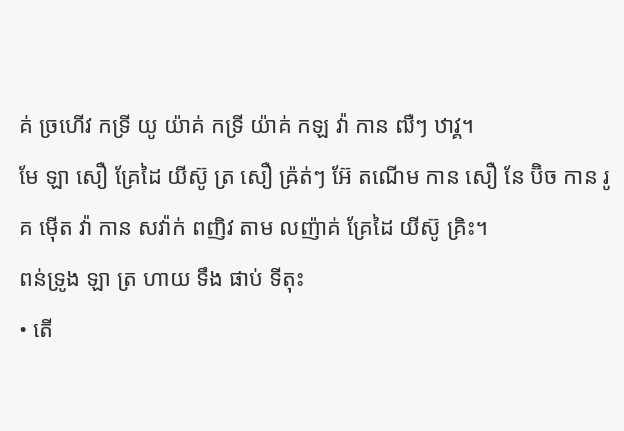គ់ ច្រហើវ កទ្រី យូ យ៉ាគ់ កទ្រី យ៉ាគ់ កឡ វ៉ា កាន ឍឺៗ ឋាវ្គ។
មែ ឡា សឿ គ្រែដៃ យីស៊ូ ត្រ សឿ ឝ្រ៉ត់ៗ អ៊ែ តណើម កាន សឿ នែ ប៊ិច កាន រូគ ម៉ើត វ៉ា កាន សវ៉ាក់ ពញិវ តាម លញ៉ាគ់ គ្រែដៃ យីស៊ូ គ្រិះ។
ពន់ទ្រូង ឡា ត្រ ហាយ ទឹង ផាប់ ទីតុះ
• តើ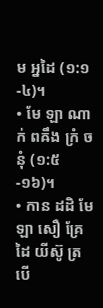ម អ្នដៃ (១:១-៤)។
• មែ ឡា ណាក់ ពឝឹង ក្រំ ចនុំ (១:៥-១៦)។
• កាន ដដិ មែ ឡា សឿ គ្រែដៃ យីស៊ូ ត្រ បើ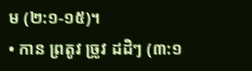ម (២:១-១៥)។
• កាន ព្រតូវ ច្រូវ ដដិៗ (៣:១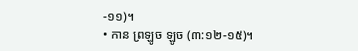-១១)។
• កាន ព្រឡូច ឡូច (៣:១២-១៥)។